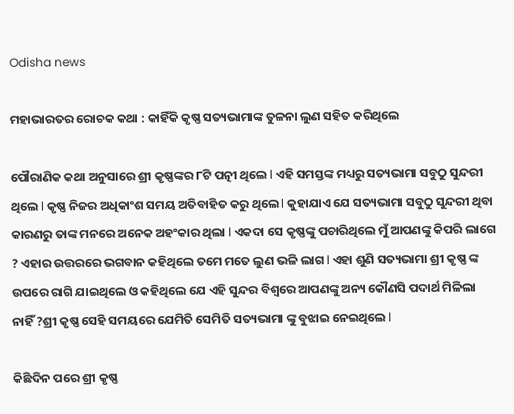Odisha news

ମହାଭାରତର ରୋଚକ କଥା : କାହିଁକି କୃଷ୍ଣ ସତ୍ୟଭାମାଙ୍କ ତୁଳନା ଲୁଣ ସହିତ କରିଥିଲେ

ପୌରାଣିକ କଥା ଅନୁସାରେ ଶ୍ରୀ କୃଷ୍ଣଙ୍କର ୮ଟି ପତ୍ନୀ ଥିଲେ l ଏହି ସମସ୍ତଙ୍କ ମଧ୍ୟରୁ ସତ୍ୟଭାମା ସବୁଠୁ ସୁନ୍ଦରୀ ଥିଲେ l କୃଷ୍ଣ ନିଜର ଅଧିକାଂଶ ସମୟ ଅତିବାହିତ କରୁ ଥିଲେ l କୁହାଯାଏ ଯେ ସତ୍ୟଭାମା ସବୁଠୁ ସୁନ୍ଦରୀ ଥିବା କାରଣରୁ ତାଙ୍କ ମନରେ ଅନେକ ଅହଂକାର ଥିଲା l ଏକଦା ସେ କୃଷ୍ଣଙ୍କୁ ପଚାରିଥିଲେ ମୁଁ ଆପଣଙ୍କୁ କିପରି ଲାଗେ ? ଏହାର ଉତ୍ତରରେ ଭଗବାନ କହିଥିଲେ ତମେ ମତେ ଲୁଣ ଭଳି ଲାଗ l ଏହା ଶୁଣି ସତ୍ୟଭାମା ଶ୍ରୀ କୃଷ୍ଣ ଙ୍କ ଉପରେ ରାଗି ଯାଇଥିଲେ ଓ କହିଥିଲେ ଯେ ଏହି ସୁନ୍ଦର ବିଶ୍ୱରେ ଆପଣଙ୍କୁ ଅନ୍ୟ କୌଣସି ପଦାର୍ଥ ମିଳିଲା ନାହିଁ ?ଶ୍ରୀ କୃଷ୍ଣ ସେହି ସମୟରେ ଯେମିତି ସେମିତି ସତ୍ୟଭାମା ଙ୍କୁ ବୁଝାଇ ନେଇଥିଲେ l

କିଛିଦିନ ପରେ ଶ୍ରୀ କୃଷ୍ଣ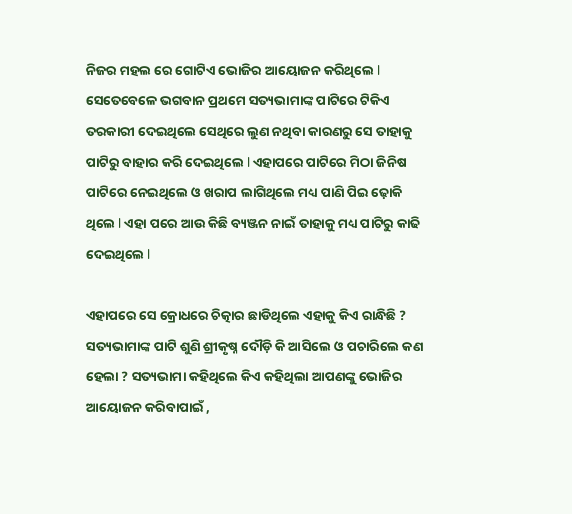ନିଜର ମହଲ ରେ ଗୋଟିଏ ଭୋଜିର ଆୟୋଜନ କରିଥିଲେ l ସେତେବେଳେ ଭଗବାନ ପ୍ରଥମେ ସତ୍ୟଭାମାଙ୍କ ପାଟିରେ ଟିକିଏ ତରକାରୀ ଦେଇଥିଲେ ସେଥିରେ ଲୁଣ ନଥିବା କାରଣରୁ ସେ ତାହାକୁ ପାଟିରୁ ବାହାର କରି ଦେଇଥିଲେ l ଏହାପରେ ପାଟିରେ ମିଠା ଜିନିଷ ପାଟିରେ ନେଇଥିଲେ ଓ ଖରାପ ଲାଗିଥିଲେ ମଧ୍ୟ ପାଣି ପିଇ ଢ଼ୋକି ଥିଲେ l ଏହା ପରେ ଆଉ କିଛି ବ୍ୟଞ୍ଜନ ନାଇଁ ତାହାକୁ ମଧ୍ୟ ପାଟିରୁ କାଢି ଦେଇଥିଲେ l

ଏହାପରେ ସେ କ୍ରୋଧରେ ଚିତ୍କାର ଛାଡିଥିଲେ ଏହାକୁ କିଏ ରାନ୍ଧିଛି ? ସତ୍ୟଭାମାଙ୍କ ପାଟି ଶୁଣି ଶ୍ରୀକୃଷ୍ନ ଦୌଡ଼ି କି ଆସିଲେ ଓ ପଚାରିଲେ କଣ ହେଲା ? ସତ୍ୟଭାମା କହିଥିଲେ କିଏ କହିଥିଲା ଆପଣଙ୍କୁ ଭୋଜିର ଆୟୋଜନ କରିବାପାଇଁ ,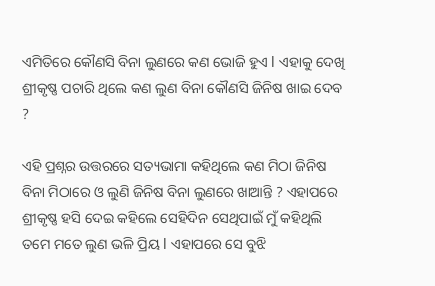ଏମିତିରେ କୌଣସି ବିନା ଲୁଣରେ କଣ ଭୋଜି ହୁଏ l ଏହାକୁ ଦେଖି ଶ୍ରୀକୃଷ୍ଣ ପଚାରି ଥିଲେ କଣ ଲୁଣ ବିନା କୌଣସି ଜିନିଷ ଖାଇ ଦେବ ?

ଏହି ପ୍ରଶ୍ନର ଉତ୍ତରରେ ସତ୍ୟଭାମା କହିଥିଲେ କଣ ମିଠା ଜିନିଷ ବିନା ମିଠାରେ ଓ ଲୁଣି ଜିନିଷ ବିନା ଲୁଣରେ ଖାଆନ୍ତି ? ଏହାପରେ ଶ୍ରୀକୃଷ୍ଣ ହସି ଦେଇ କହିଲେ ସେହିଦିନ ସେଥିପାଇଁ ମୁଁ କହିଥିଲି ତମେ ମତେ ଲୁଣ ଭଳି ପ୍ରିୟ l ଏହାପରେ ସେ ବୁଝି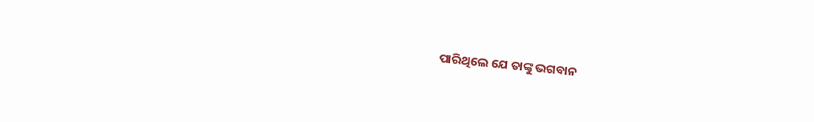ପାରିଥିଲେ ଯେ ତାଙ୍କୁ ଭଗବାନ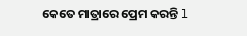କେତେ ମାତ୍ରାରେ ପ୍ରେମ କରନ୍ତି l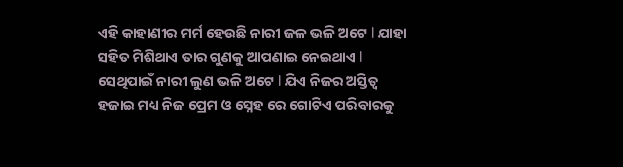ଏହି କାହାଣୀର ମର୍ମ ହେଉଛି ନାରୀ ଜଳ ଭଳି ଅଟେ l ଯାହା ସହିତ ମିଶିଥାଏ ତାର ଗୁଣକୁ ଆପଣାଇ ନେଇଥାଏ l ସେଥିପାଇଁ ନାରୀ ଲୁଣ ଭଳି ଅଟେ l ଯିଏ ନିଜର ଅସ୍ତିତ୍ବ ହଜାଇ ମଧ୍ୟ ନିଜ ପ୍ରେମ ଓ ସ୍ନେହ ରେ ଗୋଟିଏ ପରିବାରକୁ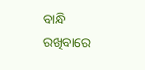ବାନ୍ଧି ରଖିବାରେ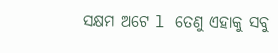ସକ୍ଷମ ଅଟେ l ତେଣୁ ଏହାକୁ ସବୁ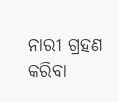ନାରୀ ଗ୍ରହଣ କରିବା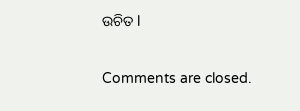ଉଚିତ l

Comments are closed.